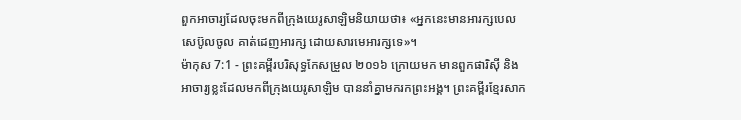ពួកអាចារ្យដែលចុះមកពីក្រុងយេរូសាឡិមនិយាយថា៖ «អ្នកនេះមានអារក្សបេលសេប៊ូលចូល គាត់ដេញអារក្ស ដោយសារមេអារក្សទេ»។
ម៉ាកុស 7:1 - ព្រះគម្ពីរបរិសុទ្ធកែសម្រួល ២០១៦ ក្រោយមក មានពួកផារិស៊ី និងអាចារ្យខ្លះដែលមកពីក្រុងយេរូសាឡិម បាននាំគ្នាមករកព្រះអង្គ។ ព្រះគម្ពីរខ្មែរសាក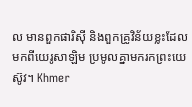ល មានពួកផារិស៊ី និងពួកគ្រូវិន័យខ្លះដែលមកពីយេរូសាឡិម ប្រមូលគ្នាមករកព្រះយេស៊ូវ។ Khmer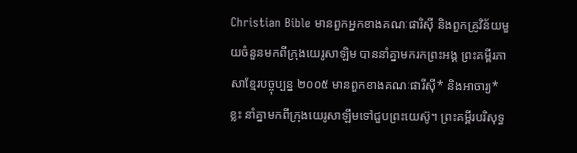Christian Bible មានពួកអ្នកខាងគណៈផារិស៊ី និងពួកគ្រូវិន័យមួយចំនួនមកពីក្រុងយេរូសាឡិម បាននាំគ្នាមករកព្រះអង្គ ព្រះគម្ពីរភាសាខ្មែរបច្ចុប្បន្ន ២០០៥ មានពួកខាងគណៈផារីស៊ី* និងអាចារ្យ*ខ្លះ នាំគ្នាមកពីក្រុងយេរូសាឡឹមទៅជួបព្រះយេស៊ូ។ ព្រះគម្ពីរបរិសុទ្ធ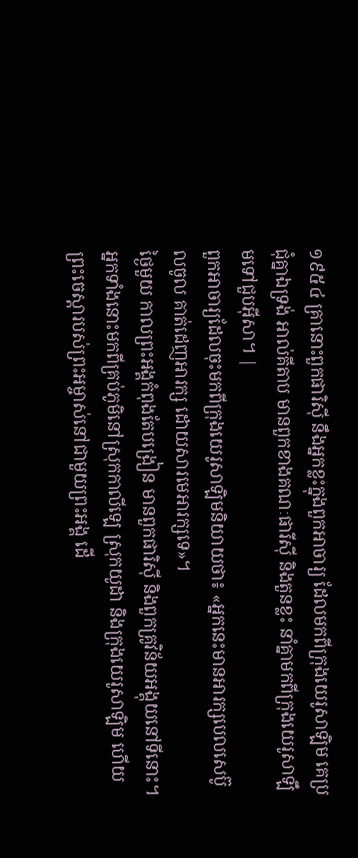១៩៥៤ គ្រានោះពួកផារិស៊ី នឹងអ្នកខ្លះក្នុងពួកអាចារ្យ ដែលមកពីក្រុងយេរូសាឡិម គេប្រជុំគ្នាឯទ្រង់ អាល់គីតាប មានពួកខាងគណៈផារីស៊ី និងតួនខ្លះ នាំគ្នាមកពីក្រុងយេរូសាឡឹមទៅជួបអ៊ីសា។ |
ពួកអាចារ្យដែលចុះមកពីក្រុងយេរូសាឡិមនិយាយថា៖ «អ្នកនេះមានអារក្សបេលសេប៊ូលចូល គាត់ដេញអារក្ស ដោយសារមេអារក្សទេ»។
ថ្ងៃមួយ កាលព្រះអង្គកំពុងតែបង្រៀន មានពួកផារិស៊ី និងពួកគ្រូវិន័យអង្គុយនៅទីនោះ។ អ្នកទាំងនោះមកពីគ្រប់ភូមិនៅស្រុកកាលីឡេ ស្រុកយូដា និងក្រុងយេរូសាឡិម ហើយព្រះចេស្តារបស់ព្រះអម្ចាស់នៅជាមួយព្រះអង្គ ដើ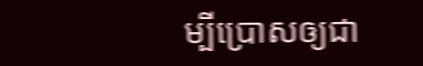ម្បីប្រោសឲ្យជា